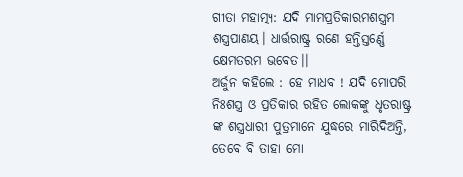ଗୀତା ମହାତ୍ମ୍ୟ: ଯଦି ମାମପ୍ରତିକାରମଶସ୍ତ୍ରମ ଶସ୍ତ୍ରପାଣୟ। ଧାର୍ତ୍ତରାଷ୍ଟ୍ର ରଣେ ହନ୍ତିସ୍ତର୍ଣ୍ଣେ କ୍ଷେମତରମ ଭବେତ।।
ଅର୍ଜୁନ କହିଲେ : ହେ ମାଧବ ! ଯଦି ମୋପରି ନିଃଶସ୍ତ୍ର ଓ ପ୍ରତିକାର ରହିତ ଲୋକଙ୍କୁ ଧୃତରାଷ୍ଟ୍ର ଙ୍କ ଶସ୍ତ୍ରଧାରୀ ପୁତ୍ରମାନେ ଯୁଦ୍ଧରେ ମାରିଦିଅନ୍ତି, ତେବେ ବି ତାହା ମୋ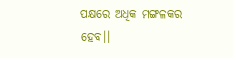ପକ୍ଷରେ ଅଧିକ ମଙ୍ଗଳକର ହେବ।।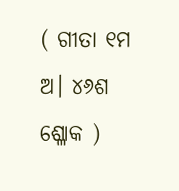( ଗୀତା ୧ମ ଅ। ୪୬ଶ ଶ୍ଳୋକ )